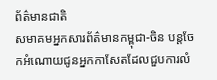ព័ត៌មានជាតិ
សមាគមអ្នកសារព័ត៌មានកម្ពុជា-ចិន បន្តចែកអំណោយជូនអ្នកកាសែតដែលជួបការលំ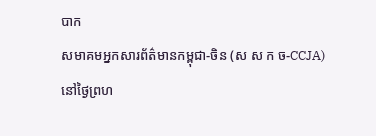បាក
សមាគមអ្នកសារព័ត៌មានកម្ពុជា-ចិន (ស ស ក ច-CCJA) នៅថ្ងៃព្រហ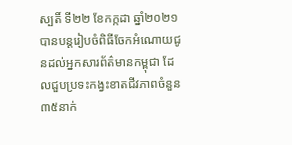ស្បតិ៍ ទី២២ ខែកក្កដា ឆ្នាំ២០២១ បានបន្តរៀបចំពិធីចែកអំណោយជូនដល់អ្នកសារព័ត៌មានកម្ពុជា ដែលជួបប្រទះកង្វះខាតជីវភាពចំនួន៣៥នាក់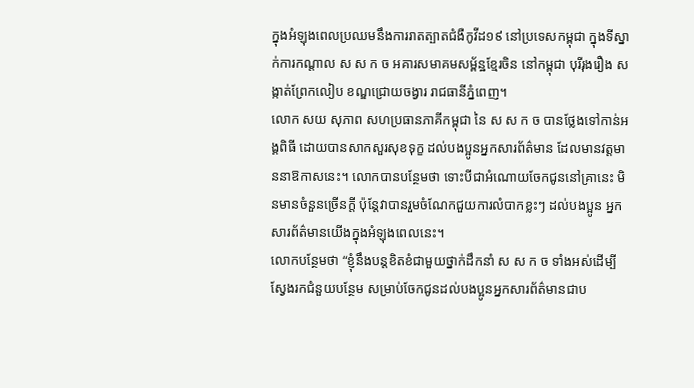ក្នុងអំឡុងពេលប្រឈមនឹងការរាតត្បាតជំងឺកូវីដ១៩ នៅប្រទេសកម្ពុជា ក្នុងទីស្នាក់ការកណ្តាល ស ស ក ច អគារសមាគមសម្ព័ន្ឋខ្មែរចិន នៅកម្ពុជា បុរីរុងរឿង សង្កាត់ព្រែកលៀប ខណ្ឌជ្រោយចង្វារ រាជធានីភ្នំពេញ។
លោក សយ សុភាព សហប្រធានភាគីកម្ពុជា នៃ ស ស ក ច បានថ្លែងទៅកាន់អង្គពិធី ដោយបានសាកសួរសុខទុក្ខ ដល់បងប្អូនអ្នកសារព័ត៌មាន ដែលមានវត្តមាននាឱកាសនេះ។ លោកបានបន្ថែមថា ទោះបីជាអំណោយចែកជូននៅគ្រានេះ មិនមានចំនួនច្រើនក្តី ប៉ុន្តែវាបានរួមចំណែកជួយការលំបាកខ្លះៗ ដល់បងប្អូន អ្នកសារព័ត៌មានយើងក្នុងអំឡុងពេលនេះ។
លោកបន្ថែមថា “ខ្ញុំនឹងបន្តខិតខំជាមួយថ្នាក់ដឹកនាំ ស ស ក ច ទាំងអស់ដើម្បីស្វែងរកជំនួយបន្ថែម សម្រាប់ចែកជូនដល់បងប្អូនអ្នកសារព័ត៌មានជាប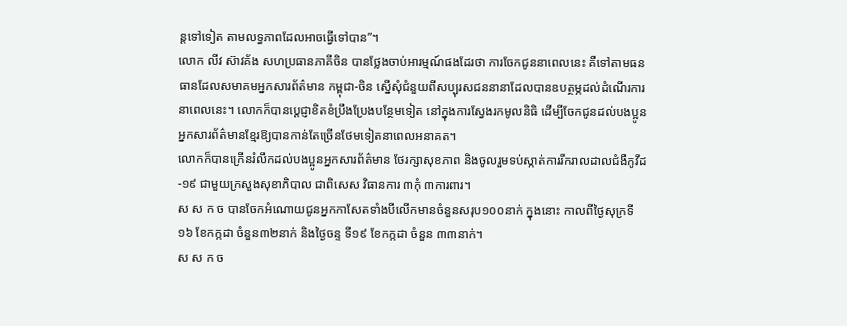ន្តទៅទៀត តាមលទ្ធភាពដែលអាចធ្វើទៅបាន”។
លោក លីវ ស៊ាវគ័ង សហប្រធានភាគីចិន បានថ្លែងចាប់អារម្មណ៍ផងដែរថា ការចែកជូននាពេលនេះ គឺទៅតាមធនធានដែលសមាគមអ្នកសារព័ត៌មាន កម្ពុជា-ចិន ស្នើសុំជំនួយពីសប្បុរសជននានាដែលបានឧបត្ថម្ភដល់ដំណើរការនាពេលនេះ។ លោកក៏បានបេ្តជ្ញាខិតខំប្រឹងប្រែងបន្ថែមទៀត នៅក្នុងការស្វែងរកមូលនិធិ ដើម្បីចែកជូនដល់បងប្អូនអ្នកសារព័ត៌មានខ្មែរឱ្យបានកាន់តែច្រើនថែមទៀតនាពេលអនាគត។
លោកក៏បានក្រើនរំលឹកដល់បងប្អូនអ្នកសារព័ត៌មាន ថែរក្សាសុខភាព និងចូលរួមទប់ស្កាត់ការរីករាលដាលជំងឺកូវីដ-១៩ ជាមួយក្រសួងសុខាភិបាល ជាពិសេស វិធានការ ៣កុំ ៣ការពារ។
ស ស ក ច បានចែកអំណោយជូនអ្នកកាសែតទាំងបីលើកមានចំនួនសរុប១០០នាក់ ក្នុងនោះ កាលពីថ្ងៃសុក្រទី១៦ ខែកក្កដា ចំនួន៣២នាក់ និងថ្ងៃចន្ទ ទី១៩ ខែកក្កដា ចំនួន ៣៣នាក់។
ស ស ក ច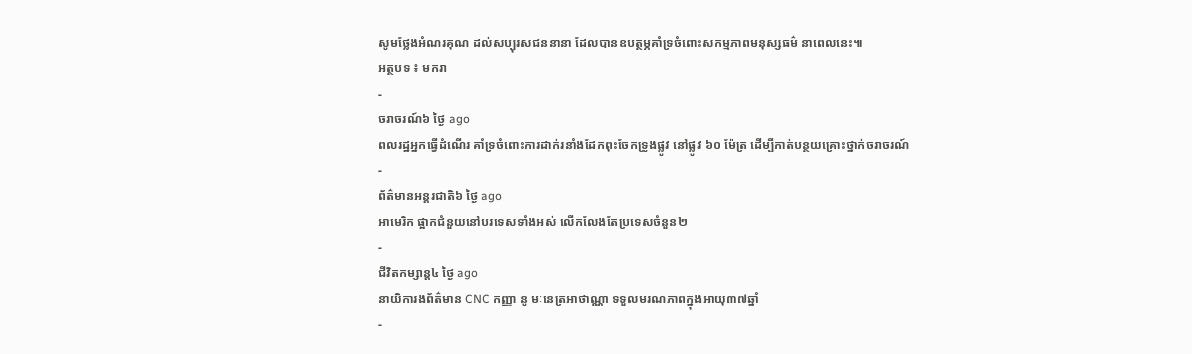សូមថ្លែងអំណរគុណ ដល់សប្បុរសជននានា ដែលបានឧបត្ថម្ភគាំទ្រចំពោះសកម្មភាពមនុស្សធម៌ នាពេលនេះ៕
អត្ថបទ ៖ មករា
-
ចរាចរណ៍៦ ថ្ងៃ ago
ពលរដ្ឋអ្នកធ្វើដំណើរ គាំទ្រចំពោះការដាក់រនាំងដែកពុះចែកទ្រូងផ្លូវ នៅផ្លូវ ៦០ ម៉ែត្រ ដើម្បីកាត់បន្ថយគ្រោះថ្នាក់ចរាចរណ៍
-
ព័ត៌មានអន្ដរជាតិ៦ ថ្ងៃ ago
អាមេរិក ផ្អាកជំនួយនៅបរទេសទាំងអស់ លើកលែងតែប្រទេសចំនួន២
-
ជីវិតកម្សាន្ដ៤ ថ្ងៃ ago
នាយិការងព័ត៌មាន CNC កញ្ញា នូ មៈនេត្រអាថាណ្ណា ទទួលមរណភាពក្នុងអាយុ៣៧ឆ្នាំ
-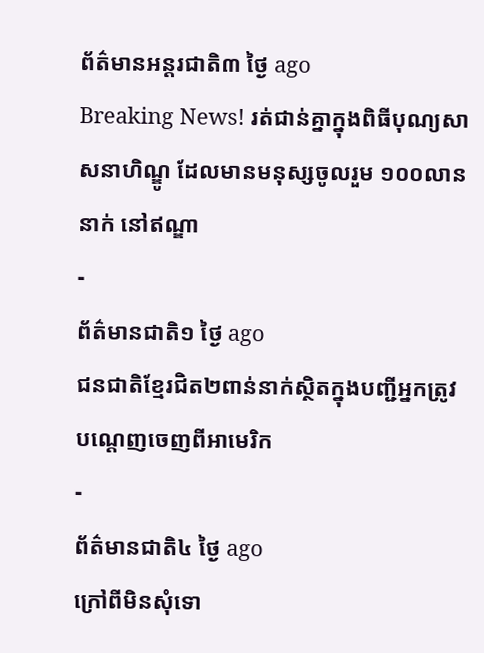ព័ត៌មានអន្ដរជាតិ៣ ថ្ងៃ ago
Breaking News! រត់ជាន់គ្នាក្នុងពិធីបុណ្យសាសនាហិណ្ឌូ ដែលមានមនុស្សចូលរួម ១០០លាននាក់ នៅឥណ្ឌា
-
ព័ត៌មានជាតិ១ ថ្ងៃ ago
ជនជាតិខ្មែរជិត២ពាន់នាក់ស្ថិតក្នុងបញ្ជីអ្នកត្រូវបណ្ដេញចេញពីអាមេរិក
-
ព័ត៌មានជាតិ៤ ថ្ងៃ ago
ក្រៅពីមិនសុំទោ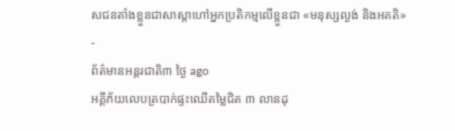សជនតាំងខ្លួនជាសាស្តាហៅអ្នកប្រតិកម្មលើខ្លួនជា «មនុស្សល្ងង់ និងអគតិ»
-
ព័ត៌មានអន្ដរជាតិ៣ ថ្ងៃ ago
អគ្គីភ័យលេបត្របាក់ផ្ទះឈើតម្លៃជិត ៣ លានដុ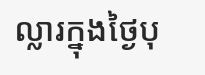ល្លារក្នុងថ្ងៃបុ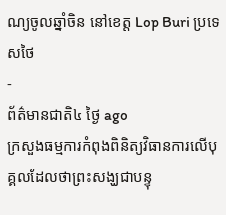ណ្យចូលឆ្នាំចិន នៅខេត្ត Lop Buri ប្រទេសថៃ
-
ព័ត៌មានជាតិ៤ ថ្ងៃ ago
ក្រសួងធម្មការកំពុងពិនិត្យវិធានការលើបុគ្គលដែលថាព្រះសង្ឃជាបន្ទុ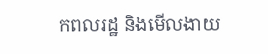កពលរដ្ឋ និងមើលងាយ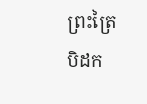ព្រះត្រៃបិដក